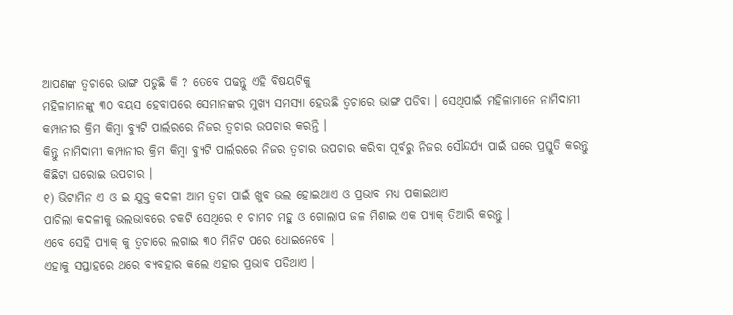ଆପଣଙ୍କ ତ୍ୱଚାରେ ଭାଙ୍ଗ ପଡୁଛି କି ? ତେବେ ପଢନ୍ତୁ ଏହି ବିଷୟଟିକୁ
ମହିଳାମାନଙ୍କୁ ୩୦ ବୟସ ହେବାପରେ ସେମାନଙ୍କର ମୁଖ୍ୟ ସମସ୍ୟା ହେଉଛି ତ୍ୱଚାରେ ଭାଙ୍ଗ ପଡିବା । ସେଥିପାଇଁ ମହିଳାମାନେ ନାମିଦାମୀ କମ୍ପାନୀର କ୍ରିମ କିମ୍ବା ବ୍ୟୁଟି ପାର୍ଲରରେ ନିଜର ତ୍ୱଚାର ଉପଚାର କରନ୍ତି ।
କିନ୍ତୁ ନାମିଦାମୀ କମ୍ପାନୀର କ୍ରିମ କିମ୍ବା ବ୍ୟୁଟି ପାର୍ଲରରେ ନିଜର ତ୍ୱଚାର ଉପଚାର କରିବା ପୂର୍ବରୁ ନିଜର ସୌନ୍ଦର୍ଯ୍ୟ ପାଇଁ ଘରେ ପ୍ରସ୍ତୁତି କରନ୍ତୁ କିଛିଟା ଘରୋଇ ଉପଚାର ।
୧) ଭିଟାମିନ ଏ ଓ ଇ ଯୁକ୍ତ କଦଳୀ ଆମ ତ୍ୱଚା ପାଇଁ ଖୁବ ଭଲ ହୋଇଥାଏ ଓ ପ୍ରଭାବ ମଧ୍ୟ ପକାଇଥାଏ
ପାଚିଲା କଦଳୀକୁ ଭଲଭାବରେ ଚକଟି ସେଥିରେ ୧ ଚାମଚ ମହୁ ଓ ଗୋଲାପ ଜଳ ମିଶାଇ ଏକ ପ୍ୟାକ୍ ତିଆରି କରନ୍ତୁ ।
ଏବେ ସେହି ପ୍ୟାକ୍ କୁ ତ୍ୱଚାରେ ଲଗାଇ ୩୦ ମିନିଟ ପରେ ଧୋଇନେବେ ।
ଏହାକୁ ସପ୍ତାହରେ ଥରେ ବ୍ୟବହାର କଲେ ଏହାର ପ୍ରଭାବ ପଡିଥାଏ ।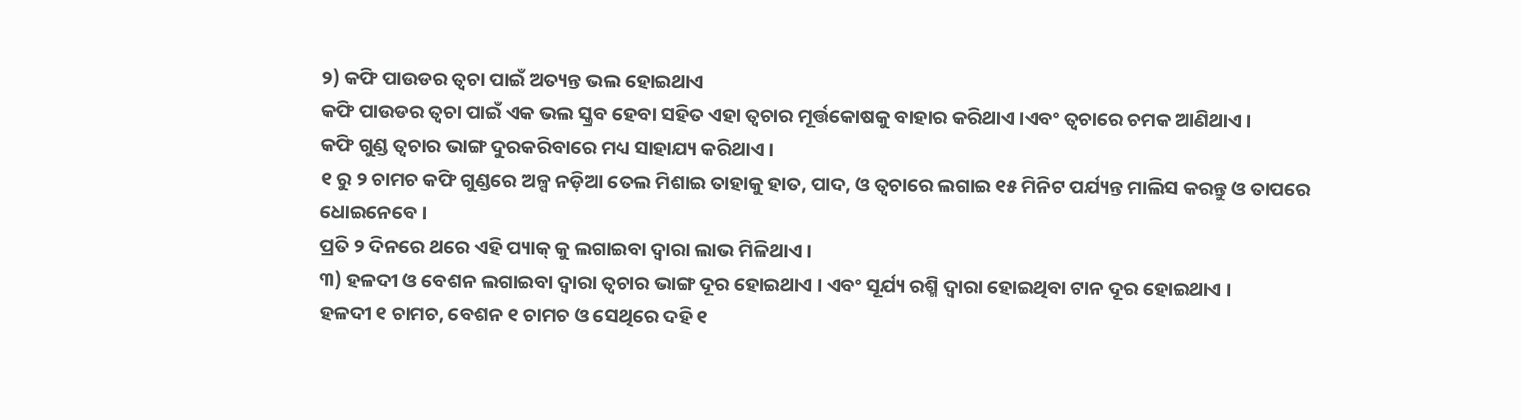୨) କଫି ପାଉଡର ତ୍ୱଚା ପାଇଁ ଅତ୍ୟନ୍ତ ଭଲ ହୋଇଥାଏ
କଫି ପାଉଡର ତ୍ୱଚା ପାଇଁ ଏକ ଭଲ ସ୍କ୍ରବ ହେବା ସହିତ ଏହା ତ୍ୱଚାର ମୂର୍ତ୍ତକୋଷକୁ ବାହାର କରିଥାଏ ।ଏବଂ ତ୍ୱଚାରେ ଚମକ ଆଣିଥାଏ ।
କଫି ଗୁଣ୍ଡ ତ୍ୱଚାର ଭାଙ୍ଗ ଦୁରକରିବାରେ ମଧ୍ୟ ସାହାଯ୍ୟ କରିଥାଏ ।
୧ ରୁ ୨ ଚାମଚ କଫି ଗୁଣ୍ଡରେ ଅଳ୍ପ ନଡ଼ିଆ ତେଲ ମିଶାଇ ତାହାକୁ ହାତ, ପାଦ, ଓ ତ୍ୱଚାରେ ଲଗାଇ ୧୫ ମିନିଟ ପର୍ଯ୍ୟନ୍ତ ମାଲିସ କରନ୍ତୁ ଓ ତାପରେ ଧୋଇନେବେ ।
ପ୍ରତି ୨ ଦିନରେ ଥରେ ଏହି ପ୍ୟାକ୍ କୁ ଲଗାଇବା ଦ୍ବାରା ଲାଭ ମିଳିଥାଏ ।
୩) ହଳଦୀ ଓ ବେଶନ ଲଗାଇବା ଦ୍ବାରା ତ୍ୱଚାର ଭାଙ୍ଗ ଦୂର ହୋଇଥାଏ । ଏବଂ ସୂର୍ଯ୍ୟ ରଶ୍ମି ଦ୍ବାରା ହୋଇଥିବା ଟାନ ଦୂର ହୋଇଥାଏ ।
ହଳଦୀ ୧ ଚାମଚ, ବେଶନ ୧ ଚାମଚ ଓ ସେଥିରେ ଦହି ୧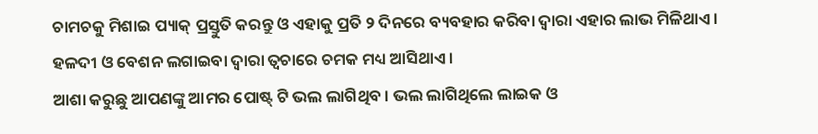ଚାମଚକୁ ମିଶାଇ ପ୍ୟାକ୍ ପ୍ରସ୍ତୁତି କରନ୍ତୁ ଓ ଏହାକୁ ପ୍ରତି ୨ ଦିନରେ ବ୍ୟବହାର କରିବା ଦ୍ବାରା ଏହାର ଲାଭ ମିଳିଥାଏ ।
ହଳଦୀ ଓ ବେଶନ ଲଗାଇବା ଦ୍ବାରା ତ୍ୱଚାରେ ଚମକ ମଧ୍ୟ ଆସିଥାଏ ।
ଆଶା କରୁଛୁ ଆପଣଙ୍କୁ ଆମର ପୋଷ୍ଟ୍ ଟି ଭଲ ଲାଗିଥିବ । ଭଲ ଲାଗିଥିଲେ ଲାଇକ ଓ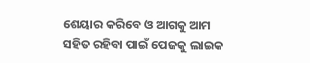ଶେୟାର କରିବେ ଓ ଆଗକୁ ଆମ ସହିତ ରହିବା ପାଇଁ ପେଜକୁ ଲାଇକ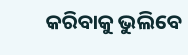କରିବାକୁ ଭୁଲିବେ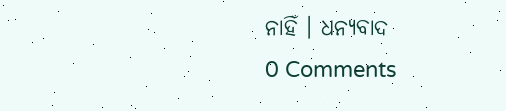ନାହିଁ । ଧନ୍ୟବାଦ
0 Comments